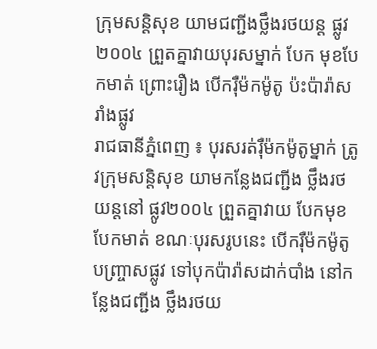ក្រុមសន្តិសុខ យាមជញ្ជីងថ្លឹងរថយន្ត ផ្លូវ២០០៤ ព្រួតគ្នាវាយបុរសម្នាក់ បែក មុខបែកមាត់ ព្រោះរឿង បើករ៉ឺម៉កម៉ូតូ ប៉ះប៉ារ៉ាសរាំងផ្លូវ
រាជធានីភ្នំពេញ ៖ បុរសរត់រ៉ឺម៉កម៉ូតូម្នាក់ ត្រូវក្រុមសន្តិសុខ យាមកន្លែងជញ្ជីង ថ្លឹងរថយន្តនៅ ផ្លូវ២០០៤ ព្រួតគ្នាវាយ បែកមុខបែកមាត់ ខណៈបុរសរូបនេះ បើករ៉ឺម៉កម៉ូតូបញ្រ្ចាសផ្លូវ ទៅបុកប៉ារ៉ាសដាក់បាំង នៅកន្លែងជញ្ជីង ថ្លឹងរថយ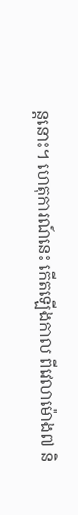ន្តនោះ។ ហេតុការណ៍នេះ កើតឡើងកាល ពីវេលាម៉ោង៧ និ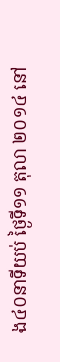ង៤០នាទីយប់ ថ្ងៃទី១១ តុលា ២០១៤ នៅ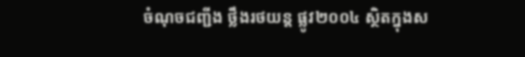ចំណុចជញ្ជីង ថ្លឹងរថយន្ត ផ្លូវ២០០៤ ស្ថិតក្នុងស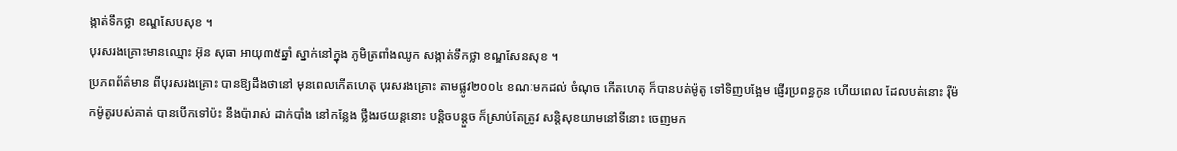ង្កាត់ទឹកថ្លា ខណ្ឌសែបសុខ ។
បុរសរងគ្រោះមានឈ្មោះ អ៊ុន សុធា អាយុ៣៥ឆ្នាំ ស្នាក់នៅក្នុង ភូមិត្រពាំងឈូក សង្កាត់ទឹកថ្លា ខណ្ឌសែនសុខ ។
ប្រភពព័ត៌មាន ពីបុរសរងគ្រោះ បានឱ្យដឹងថានៅ មុនពេលកើតហេតុ បុរសរងគ្រោះ តាមផ្លូវ២០០៤ ខណៈមកដល់ ចំណុច កើតហេតុ ក៏បានបត់ម៉ូតូ ទៅទិញបង្អែម ផ្ញើរប្រពន្ធកូន ហើយពេល ដែលបត់នោះ រ៉ឺម៉កម៉ូតូរបស់គាត់ បានបើកទៅប៉ះ នឹងប៉ារាស់ ដាក់បាំង នៅកន្លែង ថ្លឹងរថយន្តនោះ បន្តិចបន្តួច ក៏ស្រាប់តែត្រូវ សន្តិសុខយាមនៅទីនោះ ចេញមក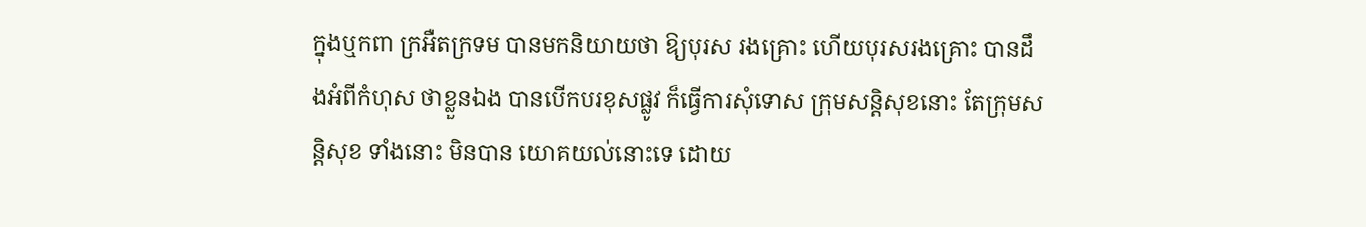ក្នុងឬកពា ក្រអឺតក្រទម បានមកនិយាយថា ឱ្យបុរស រងគ្រោះ ហើយបុរសរងគ្រោះ បានដឹងអំពីកំហុស ថាខ្លួនឯង បានបើកបរខុសផ្លូវ ក៏ធ្វើការសុំទោស ក្រុមសន្តិសុខនោះ តែក្រុមសន្តិសុខ ទាំងនោះ មិនបាន យោគយល់នោះទេ ដោយ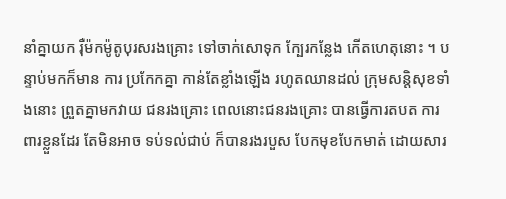នាំគ្នាយក រ៉ឺម៉កម៉ូតូបុរសរងគ្រោះ ទៅចាក់សោទុក ក្បែរកន្លែង កើតហេតុនោះ ។ បន្ទាប់មកក៏មាន ការ ប្រកែកគ្នា កាន់តែខ្លាំងឡើង រហូតឈានដល់ ក្រុមសន្តិសុខទាំងនោះ ព្រួតគ្នាមកវាយ ជនរងគ្រោះ ពេលនោះជនរងគ្រោះ បានធ្វើការតបត ការពារខ្លួនដែរ តែមិនអាច ទប់ទល់ជាប់ ក៏បានរងរបួស បែកមុខបែកមាត់ ដោយសារ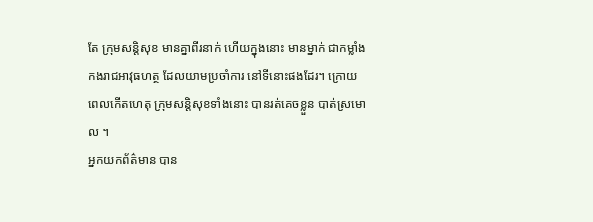តែ ក្រុមសន្តិសុខ មានគ្នាពីរនាក់ ហើយក្នុងនោះ មានម្នាក់ ជាកម្លាំង កងរាជអាវុធហត្ថ ដែលយាមប្រចាំការ នៅទីនោះផងដែរ។ ក្រោយពេលកើតហេតុ ក្រុមសន្តិសុខទាំងនោះ បានរត់គេចខ្លួន បាត់ស្រមោល ។
អ្នកយកព័ត៌មាន បាន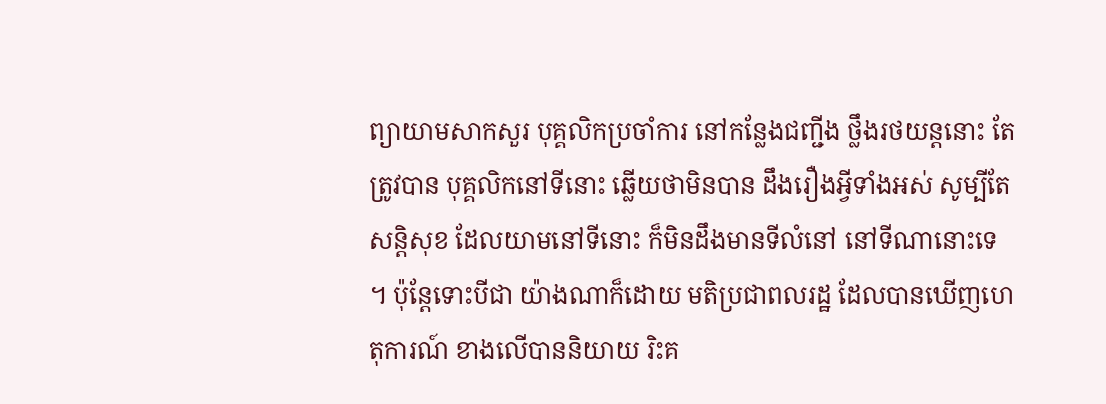ព្យាយាមសាកសួរ បុគ្គលិកប្រចាំការ នៅកន្លែងជញ្ជីង ថ្លឹងរថយន្តនោះ តែត្រូវបាន បុគ្គលិកនៅទីនោះ ឆ្លើយថាមិនបាន ដឹងរឿងអ្វីទាំងអស់ សូម្បីតែសន្តិសុខ ដែលយាមនៅទីនោះ ក៏មិនដឹងមានទីលំនៅ នៅទីណានោះទេ ។ ប៉ុន្តែទោះបីជា យ៉ាងណាក៏ដោយ មតិប្រជាពលរដ្ឋ ដែលបានឃើញហេតុការណ៍ ខាងលើបាននិយាយ រិះគ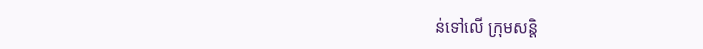ន់ទៅលើ ក្រុមសន្តិ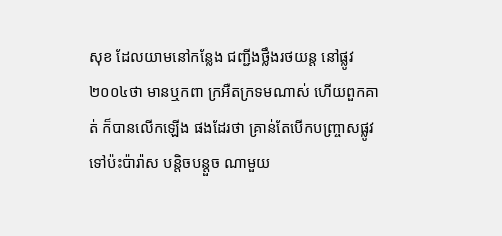សុខ ដែលយាមនៅកន្លែង ជញ្ជីងថ្លឹងរថយន្ត នៅផ្លូវ ២០០៤ថា មានឬកពា ក្រអឺតក្រទមណាស់ ហើយពួកគាត់ ក៏បានលើកឡើង ផងដែរថា គ្រាន់តែបើកបញ្រ្ចាសផ្លូវ ទៅប៉ះប៉ារ៉ាស បន្តិចបន្តួច ណាមួយ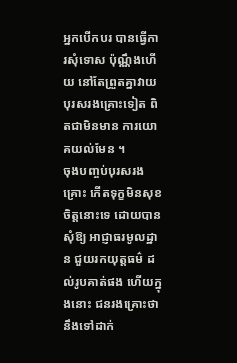អ្នកបើកបរ បានធ្វើការសុំទោស ប៉ុណ្ណឹងហើយ នៅតែព្រួតគ្នាវាយ បុរសរងគ្រោះទៀត ពិតជាមិនមាន ការយោគយល់មែន ។
ចុងបញ្ចប់បុរសរងគ្រោះ កើតទុក្ខមិនសុខចិត្តនោះទេ ដោយបានសុំឱ្យ អាជ្ញាធរមូលដ្ឋាន ជួយរកយុត្តធម៌ ដល់រូបគាត់ផង ហើយក្នុងនោះ ជនរងគ្រោះថា នឹងទៅដាក់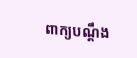ពាក្យបណ្តឹង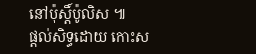នៅប៉ុស្តិ៍ប៉ូលិស ៕
ផ្តល់សិទ្ធដោយ កោះស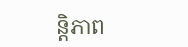ន្តិភាព